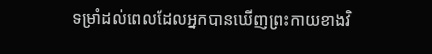ទម្រាំដល់ពេលដែលអ្នកបានឃើញព្រះកាយខាងវិ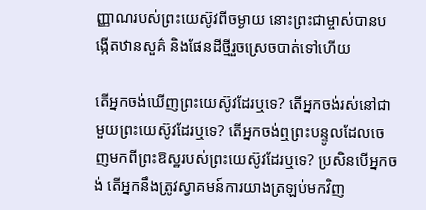ញ្ញាណរបស់ព្រះយេស៊ូវពីចម្ងាយ នោះព្រះជាម្ចាស់បានបង្កើតឋានសួគ៌ និងផែនដីថ្មីរួចស្រេចបាត់ទៅហើយ

តើអ្នកចង់ឃើញព្រះយេស៊ូវដែរឬទេ? តើអ្នកចង់រស់នៅជាមួយព្រះយេស៊ូវដែរឬទេ? តើអ្នកចង់ឮព្រះបន្ទូលដែលចេញមកពីព្រះឱស្ឋរបស់ព្រះយេស៊ូវដែរឬទេ? ប្រសិនបើអ្នកចង់ តើអ្នកនឹងត្រូវស្វាគមន៍ការយាងត្រឡប់មកវិញ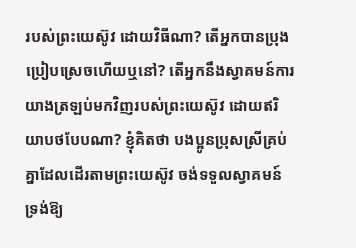របស់ព្រះយេស៊ូវ ដោយវិធីណា? តើអ្នកបានប្រុងប្រៀបស្រេចហើយឬនៅ? តើអ្នកនឹងស្វាគមន៍ការយាងត្រឡប់មកវិញរបស់ព្រះយេស៊ូវ ដោយឥរិយាបថបែបណា? ខ្ញុំគិតថា បងប្អូនប្រុសស្រីគ្រប់គ្នាដែលដើរតាមព្រះយេស៊ូវ ចង់ទទួលស្វាគមន៍ទ្រង់ឱ្យ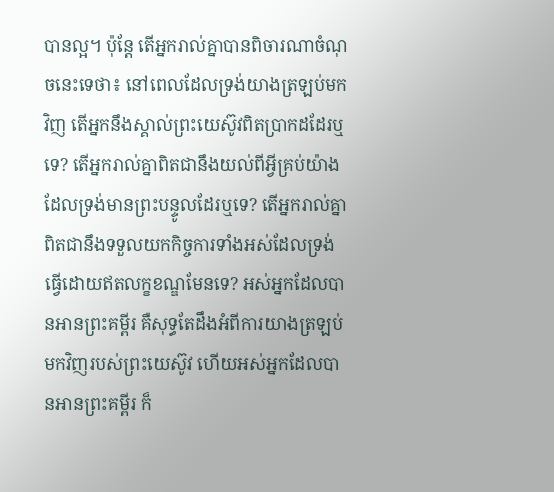បានល្អ។ ប៉ុន្តែ តើអ្នករាល់គ្នាបានពិចារណាចំណុចនេះទេថា៖ នៅពេលដែលទ្រង់យាងត្រឡប់មកវិញ តើអ្នកនឹងស្គាល់ព្រះយេស៊ូវពិតប្រាកដដែរឬទេ? តើអ្នករាល់គ្នាពិតជានឹងយល់ពីអ្វីគ្រប់យ៉ាង ដែលទ្រង់មានព្រះបន្ទូលដែរឬទេ? តើអ្នករាល់គ្នាពិតជានឹងទទួលយកកិច្ចការទាំងអស់ដែលទ្រង់ធ្វើដោយឥតលក្ខខណ្ឌមែនទេ? អស់អ្នកដែលបានអានព្រះគម្ពីរ គឺសុទ្ធតែដឹងអំពីការយាងត្រឡប់មកវិញរបស់ព្រះយេស៊ូវ ហើយអស់អ្នកដែលបានអានព្រះគម្ពីរ ក៏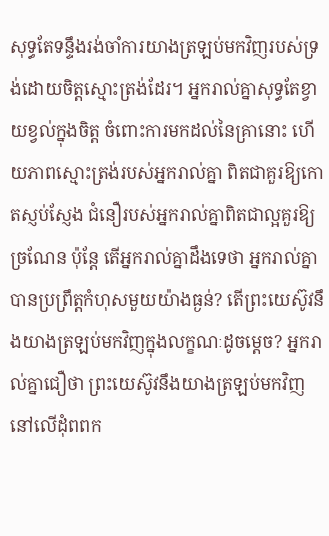សុទ្ធតែទន្ទឹងរង់ចាំការយាងត្រឡប់មកវិញរបស់ទ្រង់ដោយចិត្តស្មោះត្រង់ដែរ។ អ្នករាល់គ្នាសុទ្ធតែខ្វាយខ្វល់ក្នុងចិត្ត ចំពោះការមកដល់នៃគ្រានោះ ហើយភាពស្មោះត្រង់របស់អ្នករាល់គ្នា ពិតជាគួរឱ្យកោតស្ញប់ស្ញែង ជំនឿរបស់អ្នករាល់គ្នាពិតជាល្អគួរឱ្យច្រណែន ប៉ុន្តែ តើអ្នករាល់គ្នាដឹងទេថា អ្នករាល់គ្នាបានប្រព្រឹត្តកំហុសមួយយ៉ាងធ្ងន់? តើព្រះយេស៊ូវនឹងយាងត្រឡប់មកវិញក្នុងលក្ខណៈដូចម្ដេច? អ្នករាល់គ្នាជឿថា ព្រះយេស៊ូវនឹងយាងត្រឡប់មកវិញនៅលើដុំពពក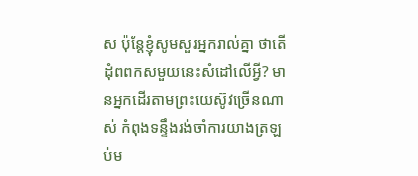ស ប៉ុន្តែខ្ញុំសូមសួរអ្នករាល់គ្នា ថាតើដុំពពកសមួយនេះសំដៅលើអ្វី? មានអ្នកដើរតាមព្រះយេស៊ូវច្រើនណាស់ កំពុងទន្ទឹងរង់ចាំការយាងត្រឡប់ម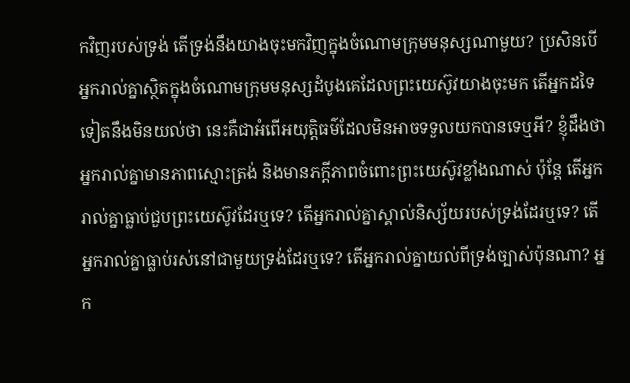កវិញរបស់ទ្រង់ តើទ្រង់នឹងយាងចុះមកវិញក្នុងចំណោមក្រុមមនុស្សណាមួយ? ប្រសិនបើអ្នករាល់គ្នាស្ថិតក្នុងចំណោមក្រុមមនុស្សដំបូងគេដែលព្រះយេស៊ូវយាងចុះមក តើអ្នកដទៃទៀតនឹងមិនយល់ថា នេះគឺជាអំពើអយុត្តិធម៌ដែលមិនអាចទទួលយកបានទេឬអី? ខ្ញុំដឹងថា អ្នករាល់គ្នាមានភាពស្មោះត្រង់ និងមានភក្ដីភាពចំពោះព្រះយេស៊ូវខ្លាំងណាស់ ប៉ុន្តែ តើអ្នករាល់គ្នាធ្លាប់ជួបព្រះយេស៊ូវដែរឬទេ? តើអ្នករាល់គ្នាស្គាល់និស្ស័យរបស់ទ្រង់ដែរឬទេ? តើអ្នករាល់គ្នាធ្លាប់រស់នៅជាមួយទ្រង់ដែរឬទេ? តើអ្នករាល់គ្នាយល់ពីទ្រង់ច្បាស់ប៉ុនណា? អ្នក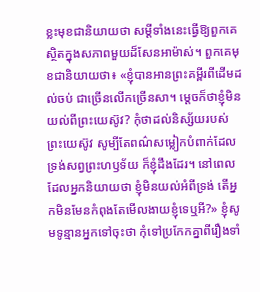ខ្លះមុខជានិយាយថា សម្ដីទាំងនេះធ្វើឱ្យពួកគេស្ថិតក្នុងសភាពមួយដ៏សែនអាម៉ាស់។ ពួកគេមុខជានិយាយថា៖ «ខ្ញុំបានអានព្រះគម្ពីរពីដើមដល់ចប់ ជាច្រើនលើកច្រើនសា។ ម្ដេចក៏ថាខ្ញុំមិនយល់ពីព្រះយេស៊ូវ? កុំថាដល់និស្ស័យរបស់ព្រះយេស៊ូវ សូម្បីតែពណ៌សម្លៀកបំពាក់ដែលទ្រង់សព្វព្រះហឫទ័យ ក៏ខ្ញុំដឹងដែរ។ នៅពេលដែលអ្នកនិយាយថា ខ្ញុំមិនយល់អំពីទ្រង់ តើអ្នកមិនមែនកំពុងតែមើលងាយខ្ញុំទេឬអី?» ខ្ញុំសូមទូន្មានអ្នកទៅចុះថា កុំទៅប្រកែកគ្នាពីរឿងទាំ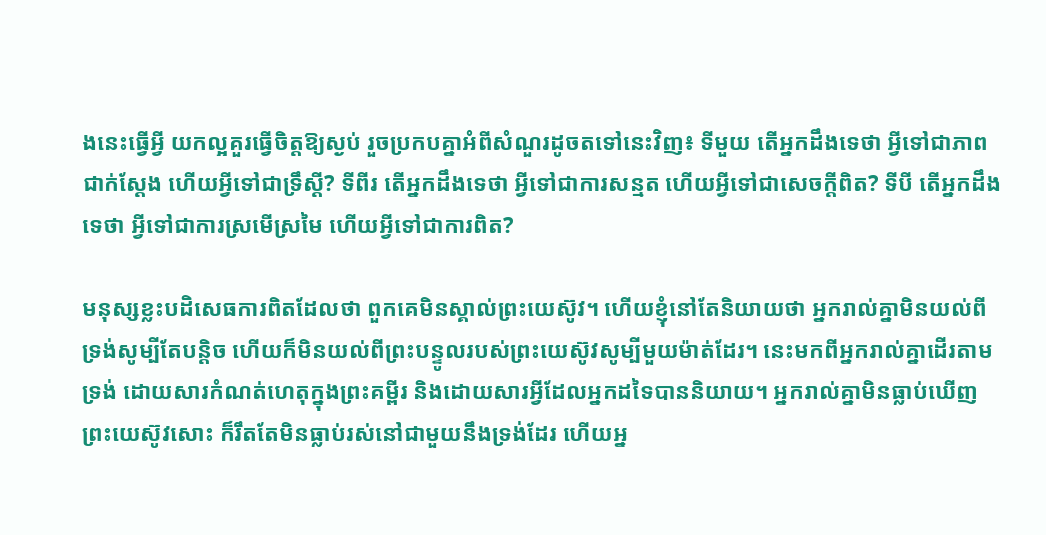ងនេះធ្វើអ្វី យកល្អគួរធ្វើចិត្តឱ្យស្ងប់ រួចប្រកបគ្នាអំពីសំណួរដូចតទៅនេះវិញ៖ ទីមួយ តើអ្នកដឹងទេថា អ្វីទៅជាភាពជាក់ស្ដែង ហើយអ្វីទៅជាទ្រឹស្ដី? ទីពីរ តើអ្នកដឹងទេថា អ្វីទៅជាការសន្មត ហើយអ្វីទៅជាសេចក្ដីពិត? ទីបី តើអ្នកដឹងទេថា អ្វីទៅជាការស្រមើស្រមៃ ហើយអ្វីទៅជាការពិត?

មនុស្សខ្លះបដិសេធការពិតដែលថា ពួកគេមិនស្គាល់ព្រះយេស៊ូវ។ ហើយខ្ញុំនៅតែនិយាយថា អ្នករាល់គ្នាមិនយល់ពីទ្រង់សូម្បីតែបន្តិច ហើយក៏មិនយល់ពីព្រះបន្ទូលរបស់ព្រះយេស៊ូវសូម្បីមួយម៉ាត់ដែរ។ នេះមកពីអ្នករាល់គ្នាដើរតាមទ្រង់ ដោយសារកំណត់ហេតុក្នុងព្រះគម្ពីរ និងដោយសារអ្វីដែលអ្នកដទៃបាននិយាយ។ អ្នករាល់គ្នាមិនធ្លាប់ឃើញព្រះយេស៊ូវសោះ ក៏រឹតតែមិនធ្លាប់រស់នៅជាមួយនឹងទ្រង់ដែរ ហើយអ្ន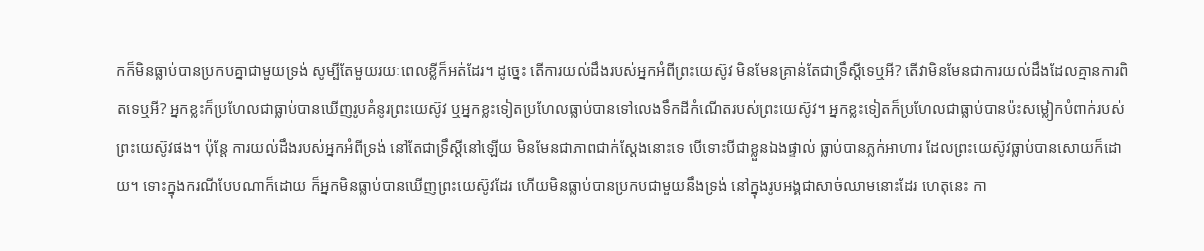កក៏មិនធ្លាប់បានប្រកបគ្នាជាមួយទ្រង់ សូម្បីតែមួយរយៈពេលខ្លីក៏អត់ដែរ។ ដូច្នេះ តើការយល់ដឹងរបស់អ្នកអំពីព្រះយេស៊ូវ មិនមែនគ្រាន់តែជាទ្រឹស្ដីទេឬអី? តើវាមិនមែនជាការយល់ដឹងដែលគ្មានការពិតទេឬអី? អ្នកខ្លះក៏ប្រហែលជាធ្លាប់បានឃើញរូបគំនូរព្រះយេស៊ូវ ឬអ្នកខ្លះទៀតប្រហែលធ្លាប់បានទៅលេងទឹកដីកំណើតរបស់ព្រះយេស៊ូវ។ អ្នកខ្លះទៀតក៏ប្រហែលជាធ្លាប់បានប៉ះសម្លៀកបំពាក់របស់ព្រះយេស៊ូវផង។ ប៉ុន្តែ ការយល់ដឹងរបស់អ្នកអំពីទ្រង់ នៅតែជាទ្រឹស្ដីនៅឡើយ មិនមែនជាភាពជាក់ស្ដែងនោះទេ បើទោះបីជាខ្លួនឯងផ្ទាល់ ធ្លាប់បានភ្លក់អាហារ ដែលព្រះយេស៊ូវធ្លាប់បានសោយក៏ដោយ។ ទោះក្នុងករណីបែបណាក៏ដោយ ក៏អ្នកមិនធ្លាប់បានឃើញព្រះយេស៊ូវដែរ ហើយមិនធ្លាប់បានប្រកបជាមួយនឹងទ្រង់ នៅក្នុងរូបអង្គជាសាច់ឈាមនោះដែរ ហេតុនេះ កា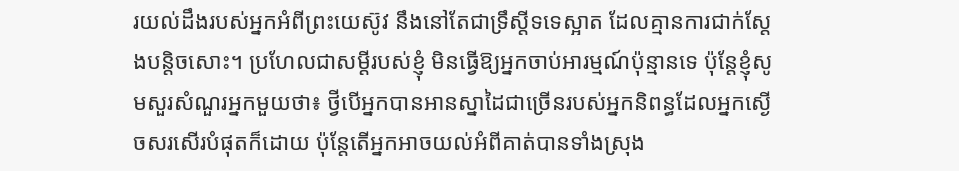រយល់ដឹងរបស់អ្នកអំពីព្រះយេស៊ូវ នឹងនៅតែជាទ្រឹស្ដីទទេស្អាត ដែលគ្មានការជាក់ស្ដែងបន្តិចសោះ។ ប្រហែលជាសម្ដីរបស់ខ្ញុំ មិនធ្វើឱ្យអ្នកចាប់អារម្មណ៍ប៉ុន្មានទេ ប៉ុន្តែខ្ញុំសូមសួរសំណួរអ្នកមួយថា៖ ថ្វីបើអ្នកបានអានស្នាដៃជាច្រើនរបស់អ្នកនិពន្ធដែលអ្នកស្ងើចសរសើរបំផុតក៏ដោយ ប៉ុន្តែតើអ្នកអាចយល់អំពីគាត់បានទាំងស្រុង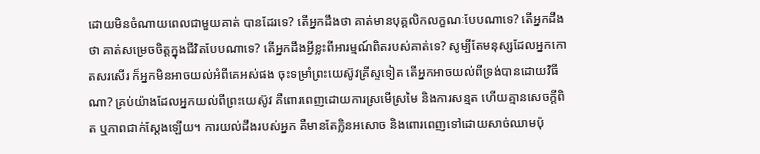ដោយមិនចំណាយពេលជាមួយគាត់ បានដែរទេ? តើអ្នកដឹងថា គាត់មានបុគ្គលិកលក្ខណៈបែបណាទេ? តើអ្នកដឹងថា គាត់សម្រេចចិត្តក្នុងជីវិតបែបណាទេ? តើអ្នកដឹងអ្វីខ្លះពីអារម្មណ៍ពិតរបស់គាត់ទេ? សូម្បីតែមនុស្សដែលអ្នកកោតសរសើរ ក៏អ្នកមិនអាចយល់អំពីគេអស់ផង ចុះទម្រាំព្រះយេស៊ូវគ្រីស្ទទៀត តើអ្នកអាចយល់ពីទ្រង់បានដោយវិធីណា? គ្រប់យ៉ាងដែលអ្នកយល់ពីព្រះយេស៊ូវ គឺពោរពេញដោយការស្រមើស្រមៃ និងការសន្មត ហើយគ្មានសេចក្ដីពិត ឬភាពជាក់ស្ដែងឡើយ។ ការយល់ដឹងរបស់អ្នក គឺមានតែក្លិនអសោច និងពោរពេញទៅដោយសាច់ឈាមប៉ុ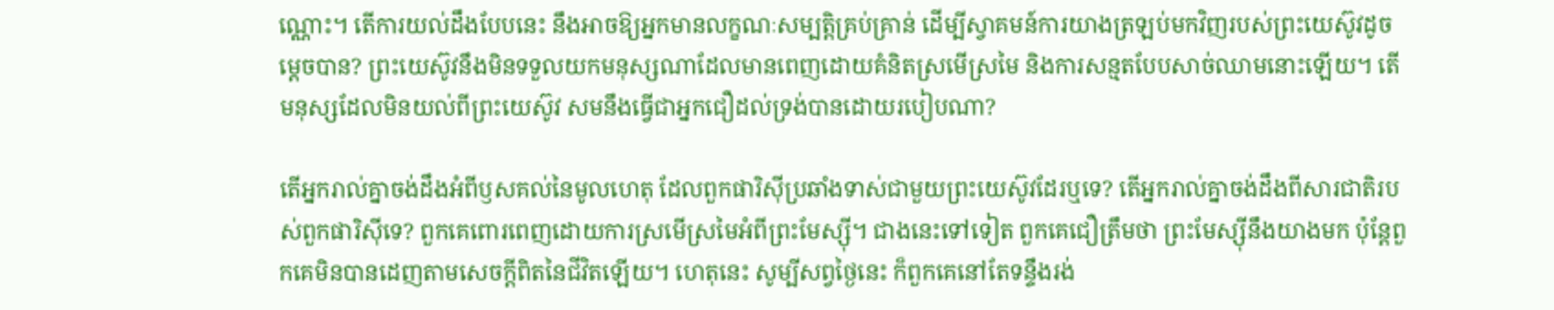ណ្ណោះ។ តើការយល់ដឹងបែបនេះ នឹងអាចឱ្យអ្នកមានលក្ខណៈសម្បត្តិគ្រប់គ្រាន់ ដើម្បីស្វាគមន៍ការយាងត្រឡប់មកវិញរបស់ព្រះយេស៊ូវដូចម្ដេចបាន? ព្រះយេស៊ូវនឹងមិនទទួលយកមនុស្សណាដែលមានពេញដោយគំនិតស្រមើស្រមៃ និងការសន្មតបែបសាច់ឈាមនោះឡើយ។ តើមនុស្សដែលមិនយល់ពីព្រះយេស៊ូវ សមនឹងធ្វើជាអ្នកជឿដល់ទ្រង់បានដោយរបៀបណា?

តើអ្នករាល់គ្នាចង់ដឹងអំពីឫសគល់នៃមូលហេតុ ដែលពួកផារិស៊ីប្រឆាំងទាស់ជាមួយព្រះយេស៊ូវដែរឬទេ? តើអ្នករាល់គ្នាចង់ដឹងពីសារជាតិរបស់ពួកផារិស៊ីទេ? ពួកគេពោរពេញដោយការស្រមើស្រមៃអំពីព្រះមែស្ស៊ី។ ជាងនេះទៅទៀត ពួកគេជឿត្រឹមថា ព្រះមែស្ស៊ីនឹងយាងមក ប៉ុន្តែពួកគេមិនបានដេញតាមសេចក្តីពិតនៃជីវិតឡើយ។ ហេតុនេះ សូម្បីសព្វថ្ងៃនេះ ក៏ពួកគេនៅតែទន្ទឹងរង់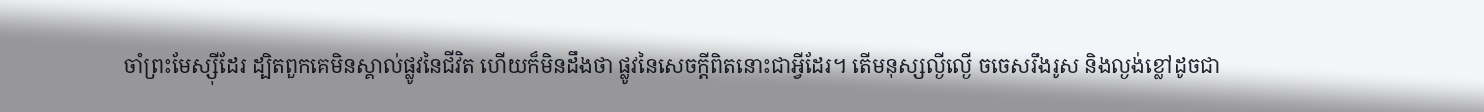ចាំព្រះមែស្ស៊ីដែរ ដ្បិតពួកគេមិនស្គាល់ផ្លូវនៃជីវិត ហើយក៏មិនដឹងថា ផ្លូវនៃសេចក្ដីពិតនោះជាអ្វីដែរ។ តើមនុស្សល្ងីល្ងើ ចចេសរឹងរូស និងល្ងង់ខ្លៅដូចជា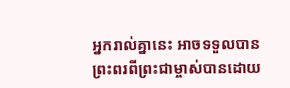អ្នករាល់គ្នានេះ អាចទទួលបានព្រះពរពីព្រះជាម្ចាស់បានដោយ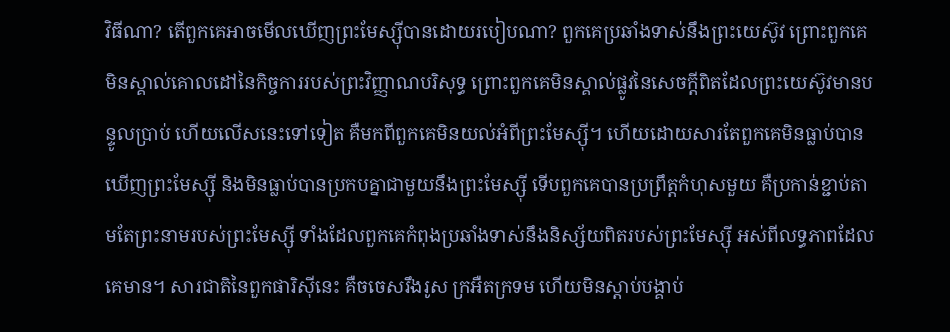វិធីណា? តើពួកគេអាចមើលឃើញព្រះមែស្ស៊ីបានដោយរបៀបណា? ពួកគេប្រឆាំងទាស់នឹងព្រះយេស៊ូវ ព្រោះពួកគេមិនស្គាល់គោលដៅនៃកិច្ចការរបស់ព្រះវិញ្ញាណបរិសុទ្ធ ព្រោះពួកគេមិនស្គាល់ផ្លូវនៃសេចក្ដីពិតដែលព្រះយេស៊ូវមានបន្ទូលប្រាប់ ហើយលើសនេះទៅទៀត គឺមកពីពួកគេមិនយល់អំពីព្រះមែស្ស៊ី។ ហើយដោយសារតែពួកគេមិនធ្លាប់បានឃើញព្រះមែស្ស៊ី និងមិនធ្លាប់បានប្រកបគ្នាជាមួយនឹងព្រះមែស្ស៊ី ទើបពួកគេបានប្រព្រឹត្តកំហុសមួយ គឺប្រកាន់ខ្ជាប់តាមតែព្រះនាមរបស់ព្រះមែស្ស៊ី ទាំងដែលពួកគេកំពុងប្រឆាំងទាស់នឹងនិស្ស័យពិតរបស់ព្រះមែស្ស៊ី អស់ពីលទ្ធភាពដែលគេមាន។ សារជាតិនៃពួកផារិស៊ីនេះ គឺចចេសរឹងរូស ក្រអឺតក្រទម ហើយមិនស្ដាប់បង្គាប់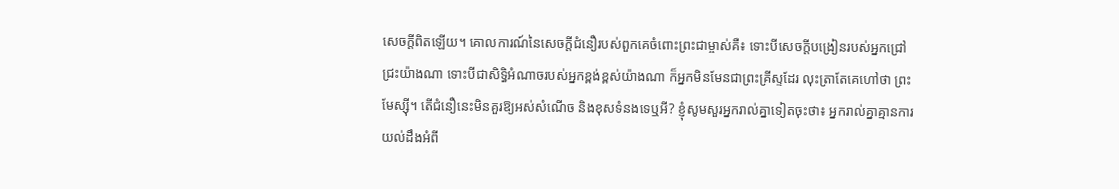សេចក្ដីពិតឡើយ។ គោលការណ៍នៃសេចក្តីជំនឿរបស់ពួកគេចំពោះព្រះជាម្ចាស់គឺ៖ ទោះបីសេចក្ដីបង្រៀនរបស់អ្នកជ្រៅជ្រះយ៉ាងណា ទោះបីជាសិទ្ធិអំណាចរបស់អ្នកខ្ពង់ខ្ពស់យ៉ាងណា ក៏អ្នកមិនមែនជាព្រះគ្រីស្ទដែរ លុះត្រាតែគេហៅថា ព្រះមែស្ស៊ី។ តើជំនឿនេះមិនគួរឱ្យអស់សំណើច និងខុសទំនងទេឬអី? ខ្ញុំសូមសួរអ្នករាល់គ្នាទៀតចុះថា៖ អ្នករាល់គ្នាគ្មានការយល់ដឹងអំពី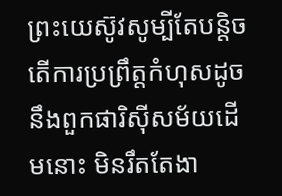ព្រះយេស៊ូវសូម្បីតែបន្តិច តើការប្រព្រឹត្តកំហុសដូចនឹងពួកផារិស៊ីសម័យដើមនោះ មិនរឹតតែងា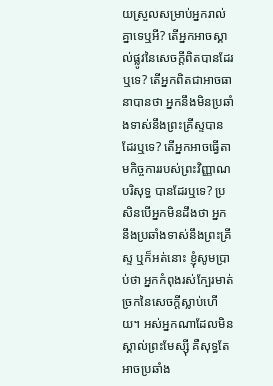យស្រួលសម្រាប់អ្នករាល់គ្នាទេឬអី? តើអ្នកអាចស្គាល់ផ្លូវនៃសេចក្ដីពិតបានដែរឬទេ? តើអ្នកពិតជាអាចធានាបានថា អ្នកនឹងមិនប្រឆាំងទាស់នឹងព្រះគ្រីស្ទបានដែរឬទេ? តើអ្នកអាចធ្វើតាមកិច្ចការរបស់ព្រះវិញ្ញាណបរិសុទ្ធ បានដែរឬទេ? ប្រសិនបើអ្នកមិនដឹងថា អ្នកនឹងប្រឆាំងទាស់នឹងព្រះគ្រីស្ទ ឬក៏អត់នោះ ខ្ញុំសូមប្រាប់ថា អ្នកកំពុងរស់ក្បែរមាត់ច្រកនៃសេចក្ដីស្លាប់ហើយ។ អស់អ្នកណាដែលមិនស្គាល់ព្រះមែស្ស៊ី គឺសុទ្ធតែអាចប្រឆាំង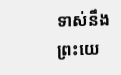ទាស់នឹងព្រះយេ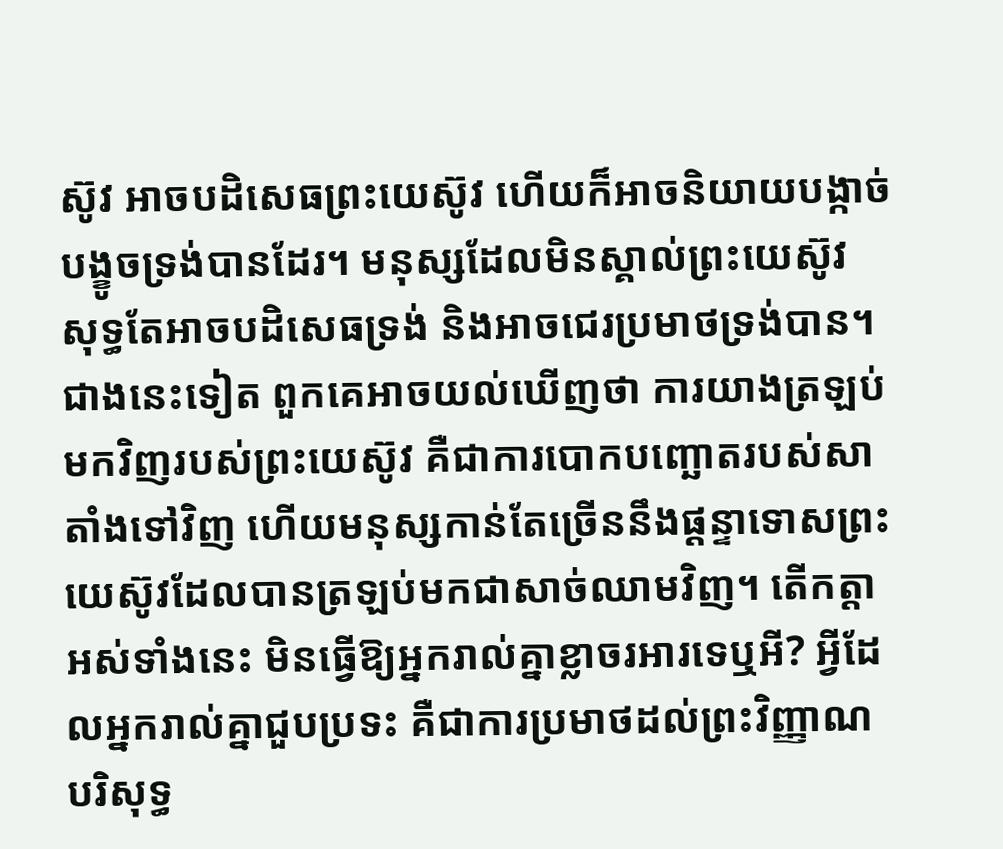ស៊ូវ អាចបដិសេធព្រះយេស៊ូវ ហើយក៏អាចនិយាយបង្កាច់បង្ខូចទ្រង់បានដែរ។ មនុស្សដែលមិនស្គាល់ព្រះយេស៊ូវ សុទ្ធតែអាចបដិសេធទ្រង់ និងអាចជេរប្រមាថទ្រង់បាន។ ជាងនេះទៀត ពួកគេអាចយល់ឃើញថា ការយាងត្រឡប់មកវិញរបស់ព្រះយេស៊ូវ គឺជាការបោកបញ្ឆោតរបស់សាតាំងទៅវិញ ហើយមនុស្សកាន់តែច្រើននឹងផ្ដន្ទាទោសព្រះយេស៊ូវដែលបានត្រឡប់មកជាសាច់ឈាមវិញ។ តើកត្តាអស់ទាំងនេះ មិនធ្វើឱ្យអ្នករាល់គ្នាខ្លាចរអារទេឬអី? អ្វីដែលអ្នករាល់គ្នាជួបប្រទះ គឺជាការប្រមាថដល់ព្រះវិញ្ញាណបរិសុទ្ធ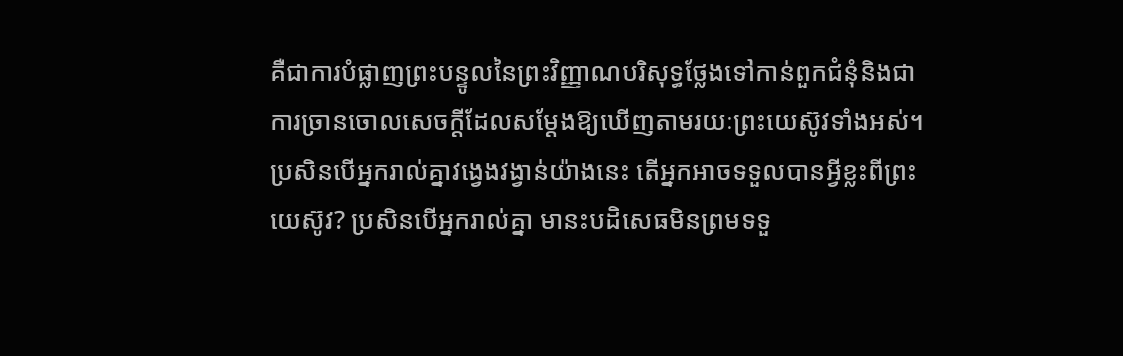គឺជាការបំផ្លាញព្រះបន្ទូលនៃព្រះវិញ្ញាណបរិសុទ្ធថ្លែងទៅកាន់ពួកជំនុំនិងជាការច្រានចោលសេចក្ដីដែលសម្ដែងឱ្យឃើញតាមរយៈព្រះយេស៊ូវទាំងអស់។ ប្រសិនបើអ្នករាល់គ្នាវង្វេងវង្វាន់យ៉ាងនេះ តើអ្នកអាចទទួលបានអ្វីខ្លះពីព្រះយេស៊ូវ? ប្រសិនបើអ្នករាល់គ្នា មានះបដិសេធមិនព្រមទទួ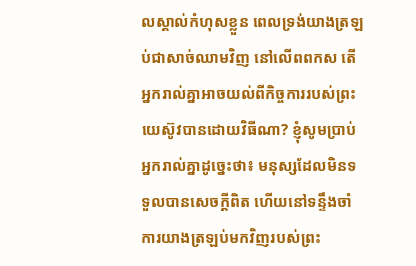លស្គាល់កំហុសខ្លួន ពេលទ្រង់យាងត្រឡប់ជាសាច់ឈាមវិញ នៅលើពពកស តើអ្នករាល់គ្នាអាចយល់ពីកិច្ចការរបស់ព្រះយេស៊ូវបានដោយវិធីណា? ខ្ញុំសូមប្រាប់អ្នករាល់គ្នាដូច្នេះថា៖ មនុស្សដែលមិនទទួលបានសេចក្ដីពិត ហើយនៅទន្ទឹងចាំការយាងត្រឡប់មកវិញរបស់ព្រះ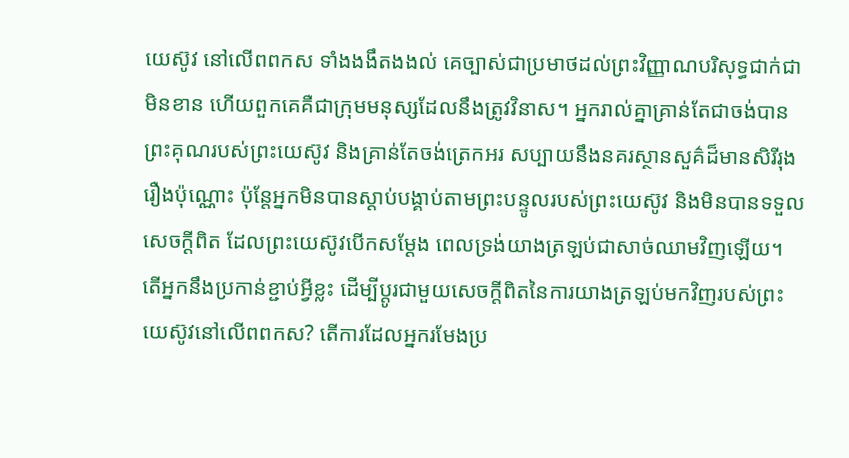យេស៊ូវ នៅលើពពកស ទាំងងងឹតងងល់ គេច្បាស់ជាប្រមាថដល់ព្រះវិញ្ញាណបរិសុទ្ធជាក់ជាមិនខាន ហើយពួកគេគឺជាក្រុមមនុស្សដែលនឹងត្រូវវិនាស។ អ្នករាល់គ្នាគ្រាន់តែជាចង់បានព្រះគុណរបស់ព្រះយេស៊ូវ និងគ្រាន់តែចង់ត្រេកអរ សប្បាយនឹងនគរស្ថានសួគ៌ដ៏មានសិរីរុងរឿងប៉ុណ្ណោះ ប៉ុន្តែអ្នកមិនបានស្ដាប់បង្គាប់តាមព្រះបន្ទូលរបស់ព្រះយេស៊ូវ និងមិនបានទទួលសេចក្ដីពិត ដែលព្រះយេស៊ូវបើកសម្ដែង ពេលទ្រង់យាងត្រឡប់ជាសាច់ឈាមវិញឡើយ។ តើអ្នកនឹងប្រកាន់ខ្ជាប់អ្វីខ្លះ ដើម្បីប្ដូរជាមួយសេចក្តីពិតនៃការយាងត្រឡប់មកវិញរបស់ព្រះយេស៊ូវនៅលើពពកស? តើការដែលអ្នករមែងប្រ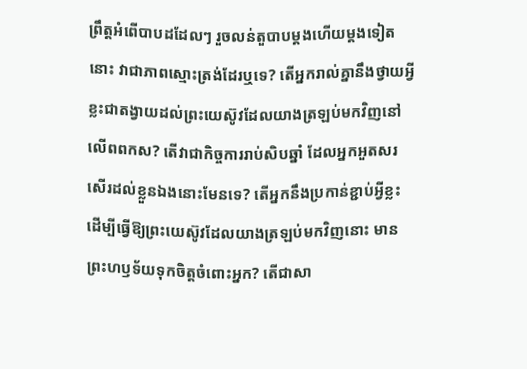ព្រឹត្តអំពើបាបដដែលៗ រួចលន់តួបាបម្ដងហើយម្ដងទៀតនោះ វាជាភាពស្មោះត្រង់ដែរឬទេ? តើអ្នករាល់គ្នានឹងថ្វាយអ្វីខ្លះជាតង្វាយដល់ព្រះយេស៊ូវដែលយាងត្រឡប់មកវិញនៅលើពពកស? តើវាជាកិច្ចការរាប់សិបឆ្នាំ ដែលអ្នកអួតសរសើរដល់ខ្លួនឯងនោះមែនទេ? តើអ្នកនឹងប្រកាន់ខ្ជាប់អ្វីខ្លះ ដើម្បីធ្វើឱ្យព្រះយេស៊ូវដែលយាងត្រឡប់មកវិញនោះ មានព្រះហឫទ័យទុកចិត្តចំពោះអ្នក? តើជាសា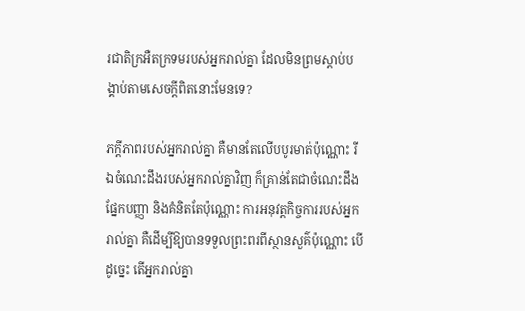រជាតិក្រអឺតក្រទមរបស់អ្នករាល់គ្នា ដែលមិនព្រមស្ដាប់បង្គាប់តាមសេចក្ដីពិតនោះមែនទេ?

ភក្ដីភាពរបស់អ្នករាល់គ្នា គឺមានតែលើបបូរមាត់ប៉ុណ្ណោះ រីឯចំណេះដឹងរបស់អ្នករាល់គ្នាវិញ ក៏គ្រាន់តែជាចំណេះដឹងផ្នែកបញ្ញា និងគំនិតតែប៉ុណ្ណោះ ការអនុវត្តកិច្ចការរបស់អ្នករាល់គ្នា គឺដើម្បីឱ្យបានទទួលព្រះពរពីស្ថានសួគ៌ប៉ុណ្ណោះ បើដូច្នេះ តើអ្នករាល់គ្នា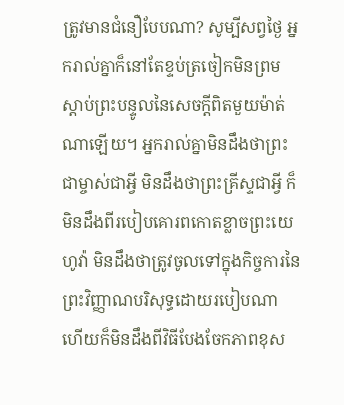ត្រូវមានជំនឿបែបណា? សូម្បីសព្វថ្ងៃ អ្នករាល់គ្នាក៏នៅតែខ្ទប់ត្រចៀកមិនព្រមស្ដាប់ព្រះបន្ទូលនៃសេចក្ដីពិតមួយម៉ាត់ណាឡើយ។ អ្នករាល់គ្នាមិនដឹងថាព្រះជាម្ចាស់ជាអ្វី មិនដឹងថាព្រះគ្រីស្ទជាអ្វី ក៏មិនដឹងពីរបៀបគោរពកោតខ្លាចព្រះយេហូវ៉ា មិនដឹងថាត្រូវចូលទៅក្នុងកិច្ចការនៃព្រះវិញ្ញាណបរិសុទ្ធដោយរបៀបណា ហើយក៏មិនដឹងពីវិធីបែងចែកភាពខុស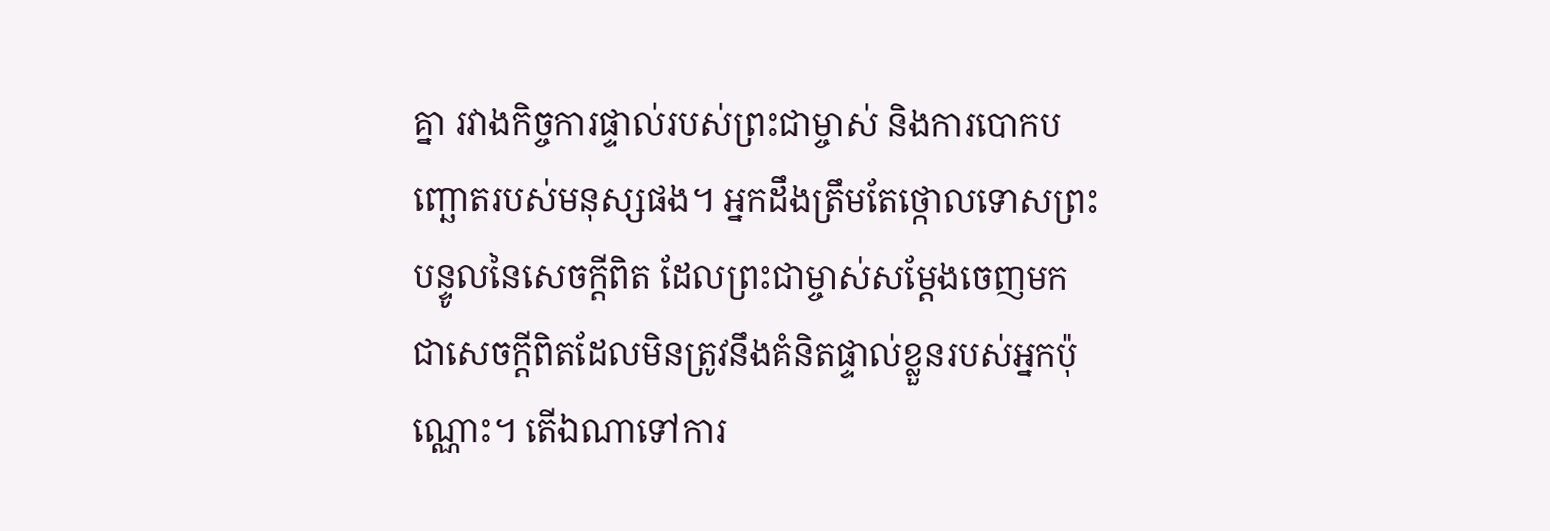គ្នា រវាងកិច្ចការផ្ទាល់របស់ព្រះជាម្ចាស់ និងការបោកបញ្ឆោតរបស់មនុស្សផង។ អ្នកដឹងត្រឹមតែថ្កោលទោសព្រះបន្ទូលនៃសេចក្ដីពិត ដែលព្រះជាម្ចាស់សម្ដែងចេញមក ជាសេចក្ដីពិតដែលមិនត្រូវនឹងគំនិតផ្ទាល់ខ្លួនរបស់អ្នកប៉ុណ្ណោះ។ តើឯណាទៅការ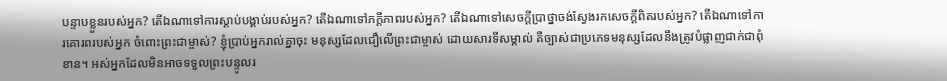បន្ទាបខ្លួនរបស់អ្នក? តើឯណាទៅការស្ដាប់បង្គាប់របស់អ្នក? តើឯណាទៅភក្ដីភាពរបស់អ្នក? តើឯណាទៅសេចក្ដីប្រាថ្នាចង់ស្វែងរកសេចក្ដីពិតរបស់អ្នក? តើឯណាទៅការគោរពរបស់អ្នក ចំពោះព្រះជាម្ចាស់? ខ្ញុំប្រាប់អ្នករាល់គ្នាចុះ មនុស្សដែលជឿលើព្រះជាម្ចាស់ ដោយសារទីសម្គាល់ គឺច្បាស់ជាប្រភេទមនុស្សដែលនឹងត្រូវបំផ្លាញជាក់ជាពុំខាន។ អស់អ្នកដែលមិនអាចទទួលព្រះបន្ទូលរ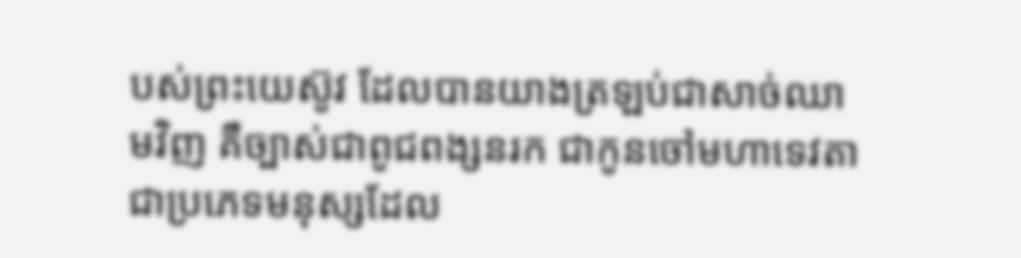បស់ព្រះយេស៊ូវ ដែលបានយាងត្រឡប់ជាសាច់ឈាមវិញ គឺច្បាស់ជាពូជពង្សនរក ជាកូនចៅមហាទេវតា ជាប្រភេទមនុស្សដែល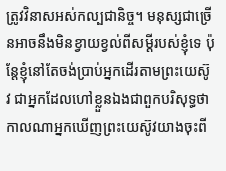ត្រូវវិនាសអស់កល្បជានិច្ច។ មនុស្សជាច្រើនអាចនឹងមិនខ្វាយខ្វល់ពីសម្ដីរបស់ខ្ញុំទេ ប៉ុន្តែខ្ញុំនៅតែចង់ប្រាប់អ្នកដើរតាមព្រះយេស៊ូវ ជាអ្នកដែលហៅខ្លួនឯងជាពួកបរិសុទ្ធថា កាលណាអ្នកឃើញព្រះយេស៊ូវយាងចុះពី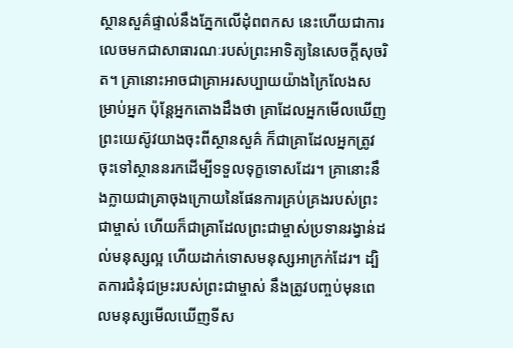ស្ថានសួគ៌ផ្ទាល់នឹងភ្នែកលើដុំពពកស នេះហើយជាការលេចមកជាសាធារណៈរបស់ព្រះអាទិត្យនៃសេចក្ដីសុចរិត។ គ្រានោះអាចជាគ្រាអរសប្បាយយ៉ាងក្រៃលែងសម្រាប់អ្នក ប៉ុន្តែអ្នកតោងដឹងថា គ្រាដែលអ្នកមើលឃើញព្រះយេស៊ូវយាងចុះពីស្ថានសួគ៌ ក៏ជាគ្រាដែលអ្នកត្រូវចុះទៅស្ថាននរកដើម្បីទទួលទុក្ខទោសដែរ។ គ្រានោះនឹងក្លាយជាគ្រាចុងក្រោយនៃផែនការគ្រប់គ្រងរបស់ព្រះជាម្ចាស់ ហើយក៏ជាគ្រាដែលព្រះជាម្ចាស់ប្រទានរង្វាន់ដល់មនុស្សល្អ ហើយដាក់ទោសមនុស្សអាក្រក់ដែរ។ ដ្បិតការជំនុំជម្រះរបស់ព្រះជាម្ចាស់ នឹងត្រូវបញ្ចប់មុនពេលមនុស្សមើលឃើញទីស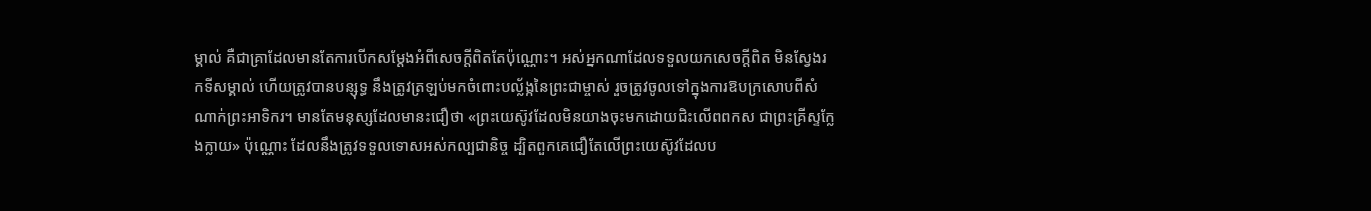ម្គាល់ គឺជាគ្រាដែលមានតែការបើកសម្ដែងអំពីសេចក្ដីពិតតែប៉ុណ្ណោះ។ អស់អ្នកណាដែលទទួលយកសេចក្ដីពិត មិនស្វែងរកទីសម្គាល់ ហើយត្រូវបានបន្សុទ្ធ នឹងត្រូវត្រឡប់មកចំពោះបល្ល័ង្កនៃព្រះជាម្ចាស់ រួចត្រូវចូលទៅក្នុងការឱបក្រសោបពីសំណាក់ព្រះអាទិករ។ មានតែមនុស្សដែលមានះជឿថា «ព្រះយេស៊ូវដែលមិនយាងចុះមកដោយជិះលើពពកស ជាព្រះគ្រីស្ទក្លែងក្លាយ» ប៉ុណ្ណោះ ដែលនឹងត្រូវទទួលទោសអស់កល្បជានិច្ច ដ្បិតពួកគេជឿតែលើព្រះយេស៊ូវដែលប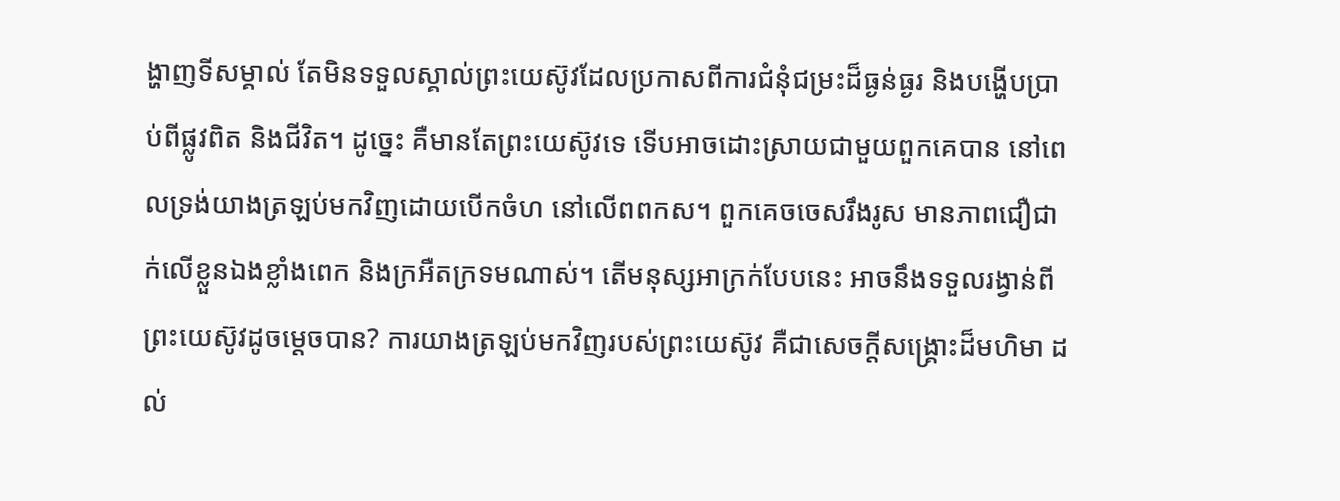ង្ហាញទីសម្គាល់ តែមិនទទួលស្គាល់ព្រះយេស៊ូវដែលប្រកាសពីការជំនុំជម្រះដ៏ធ្ងន់ធ្ងរ និងបង្ហើបប្រាប់ពីផ្លូវពិត និងជីវិត។ ដូច្នេះ គឺមានតែព្រះយេស៊ូវទេ ទើបអាចដោះស្រាយជាមួយពួកគេបាន នៅពេលទ្រង់យាងត្រឡប់មកវិញដោយបើកចំហ នៅលើពពកស។ ពួកគេចចេសរឹងរូស មានភាពជឿជាក់លើខ្លួនឯងខ្លាំងពេក និងក្រអឺតក្រទមណាស់។ តើមនុស្សអាក្រក់បែបនេះ អាចនឹងទទួលរង្វាន់ពីព្រះយេស៊ូវដូចម្ដេចបាន? ការយាងត្រឡប់មកវិញរបស់ព្រះយេស៊ូវ គឺជាសេចក្ដីសង្គ្រោះដ៏មហិមា ដល់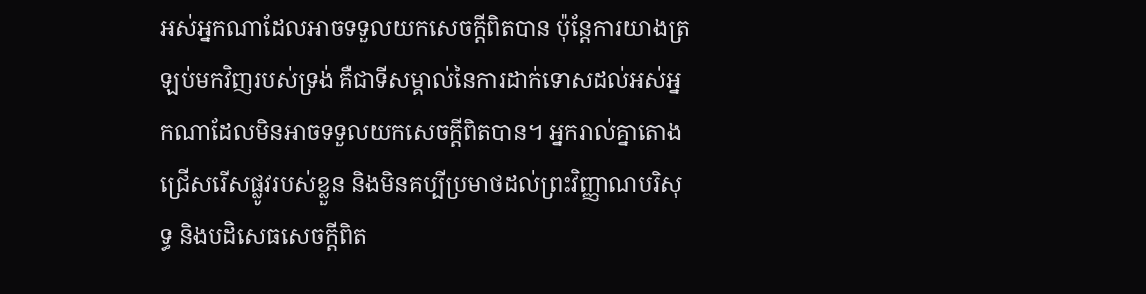អស់អ្នកណាដែលអាចទទួលយកសេចក្ដីពិតបាន ប៉ុន្តែការយាងត្រឡប់មកវិញរបស់ទ្រង់ គឺជាទីសម្គាល់នៃការដាក់ទោសដល់អស់អ្នកណាដែលមិនអាចទទួលយកសេចក្ដីពិតបាន។ អ្នករាល់គ្នាតោងជ្រើសរើសផ្លូវរបស់ខ្លួន និងមិនគប្បីប្រមាថដល់ព្រះវិញ្ញាណបរិសុទ្ធ និងបដិសេធសេចក្ដីពិត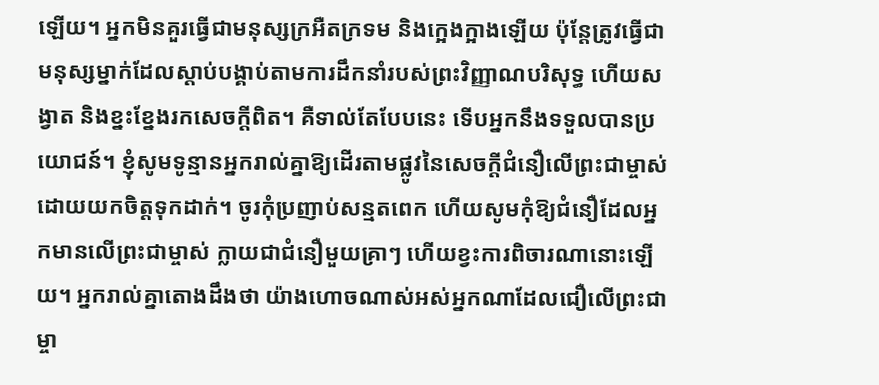ឡើយ។ អ្នកមិនគួរធ្វើជាមនុស្សក្រអឺតក្រទម និងក្អេងក្អាងឡើយ ប៉ុន្តែត្រូវធ្វើជាមនុស្សម្នាក់ដែលស្ដាប់បង្គាប់តាមការដឹកនាំរបស់ព្រះវិញ្ញាណបរិសុទ្ធ ហើយសង្វាត និងខ្នះខ្នែងរកសេចក្ដីពិត។ គឺទាល់តែបែបនេះ ទើបអ្នកនឹងទទួលបានប្រយោជន៍។ ខ្ញុំសូមទូន្មានអ្នករាល់គ្នាឱ្យដើរតាមផ្លូវនៃសេចក្តីជំនឿលើព្រះជាម្ចាស់ដោយយកចិត្តទុកដាក់។ ចូរកុំប្រញាប់សន្មតពេក ហើយសូមកុំឱ្យជំនឿដែលអ្នកមានលើព្រះជាម្ចាស់ ក្លាយជាជំនឿមួយគ្រាៗ ហើយខ្វះការពិចារណានោះឡើយ។ អ្នករាល់គ្នាតោងដឹងថា យ៉ាងហោចណាស់អស់អ្នកណាដែលជឿលើព្រះជាម្ចា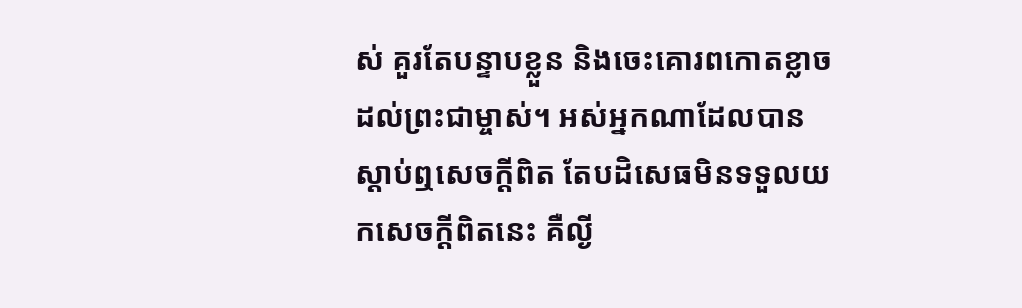ស់ គួរតែបន្ទាបខ្លួន និងចេះគោរពកោតខ្លាចដល់ព្រះជាម្ចាស់។ អស់អ្នកណាដែលបានស្ដាប់ឮសេចក្ដីពិត តែបដិសេធមិនទទួលយកសេចក្ដីពិតនេះ គឺល្ងី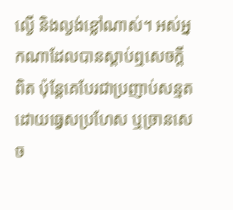ល្ងើ និងល្ងង់ខ្លៅណាស់។ អស់អ្នកណាដែលបានស្ដាប់ឮសេចក្ដីពិត ប៉ុន្តែគេបែរជាប្រញាប់សន្មតដោយធ្វេសប្រហែស ឬច្រានសេច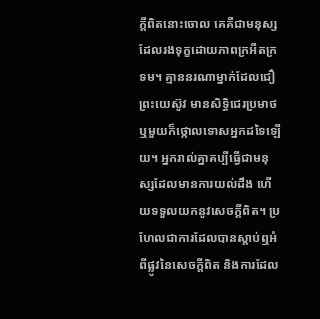ក្ដីពិតនោះចោល គេគឺជាមនុស្សដែលរងទុក្ខដោយភាពក្រអឺតក្រទម។ គ្មាននរណាម្នាក់ដែលជឿព្រះយេស៊ូវ មានសិទ្ធិជេរប្រមាថ ឬមួយក៏ថ្កោលទោសអ្នកដទៃឡើយ។ អ្នករាល់គ្នាគប្បីធ្វើជាមនុស្សដែលមានការយល់ដឹង ហើយទទួលយកនូវសេចក្ដីពិត។ ប្រហែលជាការដែលបានស្ដាប់ឮអំពីផ្លូវនៃសេចក្ដីពិត និងការដែល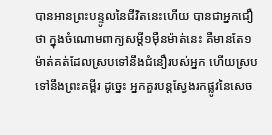បានអានព្រះបន្ទូលនៃជីវិតនេះហើយ បានជាអ្នកជឿថា ក្នុងចំណោមពាក្យសម្ដី១ម៉ឺនម៉ាត់នេះ គឺមានតែ១ម៉ាត់គត់ដែលស្របទៅនឹងជំនឿរបស់អ្នក ហើយស្របទៅនឹងព្រះគម្ពីរ ដូច្នេះ អ្នកគួរបន្តស្វែងរកផ្លូវនៃសេច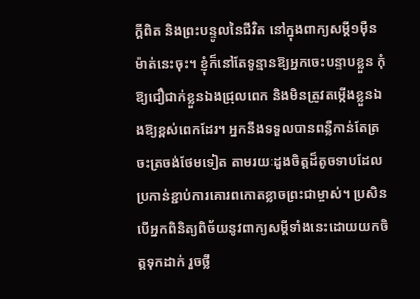ក្ដីពិត និងព្រះបន្ទូលនៃជីវិត នៅក្នុងពាក្យសម្ដី១ម៉ឺនម៉ាត់នេះចុះ។ ខ្ញុំក៏នៅតែទូន្មានឱ្យអ្នកចេះបន្ទាបខ្លួន កុំឱ្យជឿជាក់ខ្លួនឯងជ្រុលពេក និងមិនត្រូវតម្កើងខ្លួនឯងឱ្យខ្ពស់ពេកដែរ។ អ្នកនឹងទទួលបានពន្លឺកាន់តែត្រចះត្រចង់ថែមទៀត តាមរយៈដួងចិត្តដ៏តូចទាបដែលប្រកាន់ខ្ជាប់ការគោរពកោតខ្លាចព្រះជាម្ចាស់។ ប្រសិនបើអ្នកពិនិត្យពិច័យនូវពាក្យសម្ដីទាំងនេះដោយយកចិត្តទុកដាក់ រួចថ្លឹ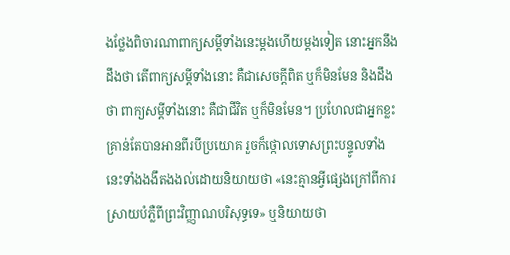ងថ្លែងពិចារណាពាក្យសម្ដីទាំងនេះម្ដងហើយម្ដងទៀត នោះអ្នកនឹងដឹងថា តើពាក្យសម្ដីទាំងនោះ គឺជាសេចក្ដីពិត ឬក៏មិនមែន និងដឹងថា ពាក្យសម្ដីទាំងនោះ គឺជាជីវិត ឬក៏មិនមែន។ ប្រហែលជាអ្នកខ្លះគ្រាន់តែបានអានពីរបីប្រយោគ រួចក៏ថ្កោលទោសព្រះបន្ទូលទាំងនេះទាំងងងឹតងងល់ដោយនិយាយថា «នេះគ្មានអ្វីផ្សេងក្រៅពីការស្រាយបំភ្លឺពីព្រះវិញ្ញាណបរិសុទ្ធទេ» ឬនិយាយថា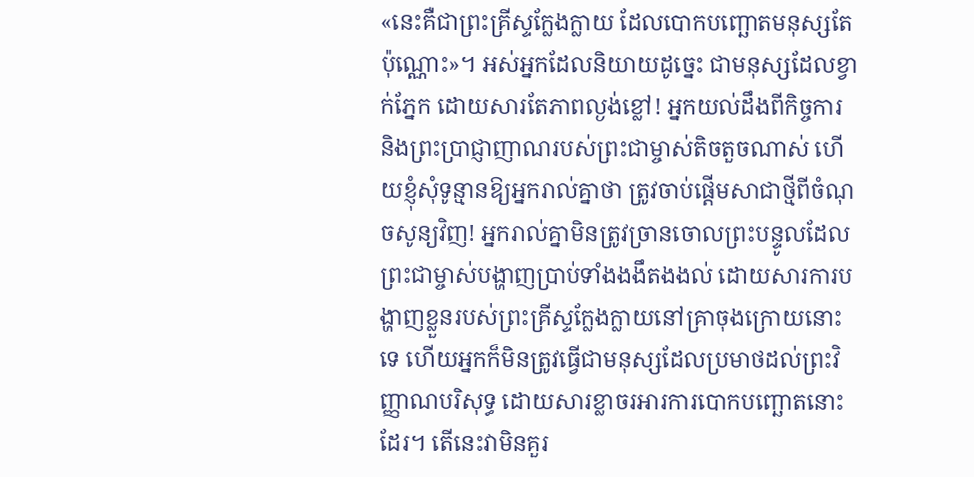«នេះគឺជាព្រះគ្រីស្ទក្លែងក្លាយ ដែលបោកបញ្ឆោតមនុស្សតែប៉ុណ្ណោះ»។ អស់អ្នកដែលនិយាយដូច្នេះ ជាមនុស្សដែលខ្វាក់ភ្នែក ដោយសារតែភាពល្ងង់ខ្លៅ! អ្នកយល់ដឹងពីកិច្ចការ និងព្រះប្រាជ្ញាញាណរបស់ព្រះជាម្ចាស់តិចតួចណាស់ ហើយខ្ញុំសុំទូន្មានឱ្យអ្នករាល់គ្នាថា ត្រូវចាប់ផ្ដើមសាជាថ្មីពីចំណុចសូន្យវិញ! អ្នករាល់គ្នាមិនត្រូវច្រានចោលព្រះបន្ទូលដែលព្រះជាម្ចាស់បង្ហាញប្រាប់ទាំងងងឹតងងល់ ដោយសារការបង្ហាញខ្លួនរបស់ព្រះគ្រីស្ទក្លែងក្លាយនៅគ្រាចុងក្រោយនោះទេ ហើយអ្នកក៏មិនត្រូវធ្វើជាមនុស្សដែលប្រមាថដល់ព្រះវិញ្ញាណបរិសុទ្ធ ដោយសារខ្លាចរអារការបោកបញ្ឆោតនោះដែរ។ តើនេះវាមិនគួរ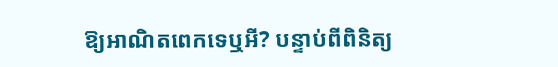ឱ្យអាណិតពេកទេឬអី? បន្ទាប់ពីពិនិត្យ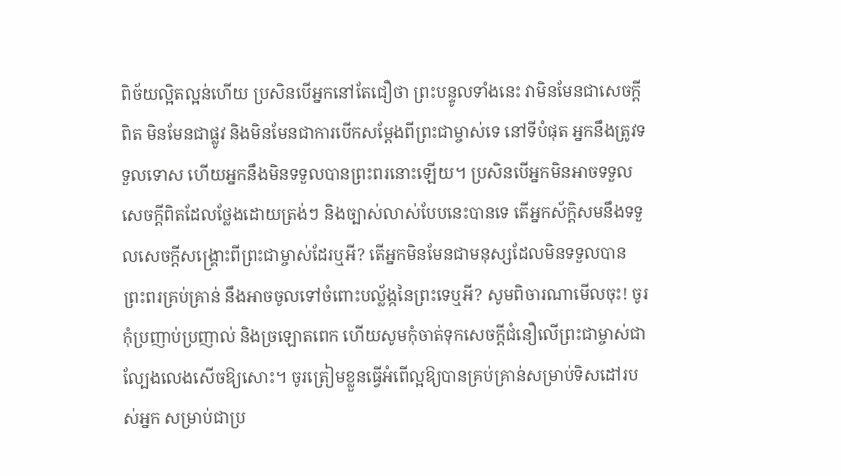ពិច័យល្អិតល្អន់ហើយ ប្រសិនបើអ្នកនៅតែជឿថា ព្រះបន្ទូលទាំងនេះ វាមិនមែនជាសេចក្ដីពិត មិនមែនជាផ្លូវ និងមិនមែនជាការបើកសម្ដែងពីព្រះជាម្ចាស់ទេ នៅទីបំផុត អ្នកនឹងត្រូវទទួលទោស ហើយអ្នកនឹងមិនទទួលបានព្រះពរនោះឡើយ។ ប្រសិនបើអ្នកមិនអាចទទួលសេចក្ដីពិតដែលថ្លែងដោយត្រង់ៗ និងច្បាស់លាស់បែបនេះបានទេ តើអ្នកស័ក្តិសមនឹងទទួលសេចក្ដីសង្គ្រោះពីព្រះជាម្ចាស់ដែរឬអី? តើអ្នកមិនមែនជាមនុស្សដែលមិនទទួលបានព្រះពរគ្រប់គ្រាន់ នឹងអាចចូលទៅចំពោះបល្ល័ង្កនៃព្រះទេឬអី? សូមពិចារណាមើលចុះ! ចូរកុំប្រញាប់ប្រញាល់ និងច្រឡោតពេក ហើយសូមកុំចាត់ទុកសេចក្ដីជំនឿលើព្រះជាម្ចាស់ជាល្បែងលេងសើចឱ្យសោះ។ ចូរត្រៀមខ្លួនធ្វើអំពើល្អឱ្យបានគ្រប់គ្រាន់សម្រាប់ទិសដៅរបស់អ្នក សម្រាប់ជាប្រ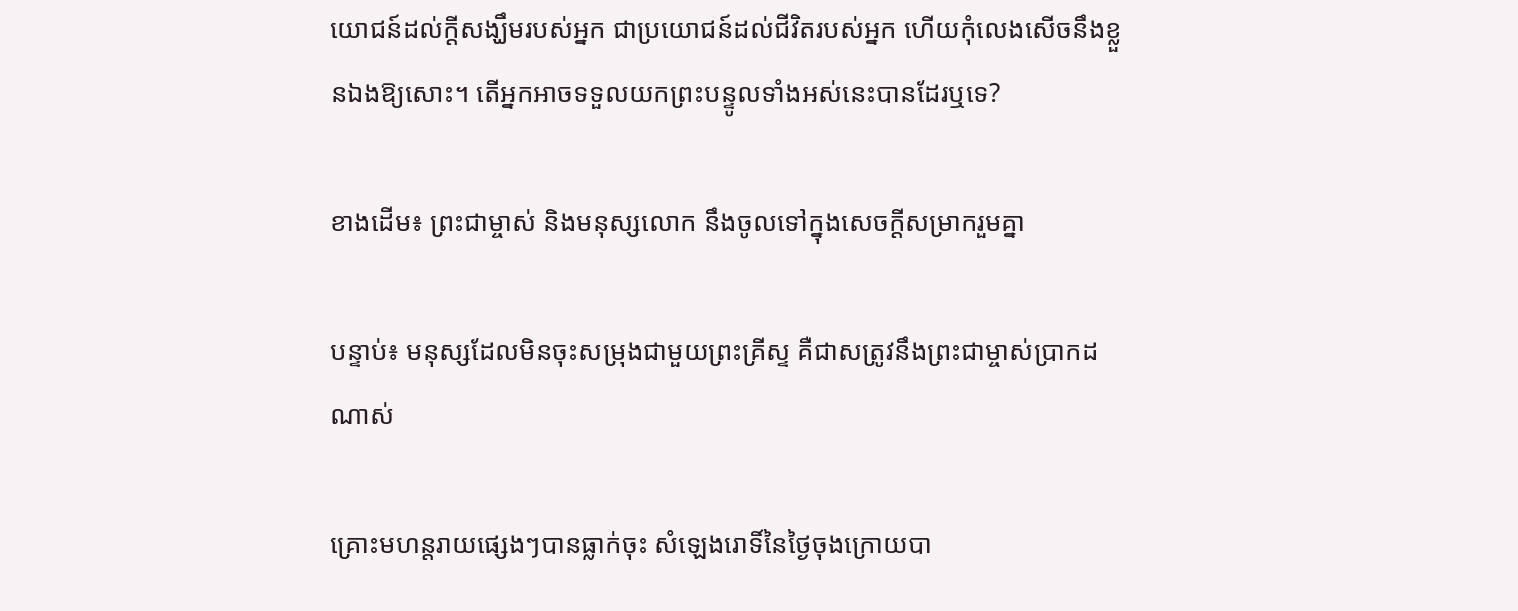យោជន៍ដល់ក្ដីសង្ឃឹមរបស់អ្នក ជាប្រយោជន៍ដល់ជីវិតរបស់អ្នក ហើយកុំលេងសើចនឹងខ្លួនឯងឱ្យសោះ។ តើអ្នកអាចទទួលយកព្រះបន្ទូលទាំងអស់នេះបានដែរឬទេ?

ខាងដើម៖ ព្រះជាម្ចាស់ និងមនុស្សលោក នឹងចូលទៅក្នុងសេចក្ដីសម្រាករួមគ្នា

បន្ទាប់៖ មនុស្សដែលមិនចុះសម្រុងជាមួយព្រះគ្រីស្ទ គឺជាសត្រូវនឹងព្រះជាម្ចាស់ប្រាកដណាស់

គ្រោះមហន្តរាយផ្សេងៗបានធ្លាក់ចុះ សំឡេងរោទិ៍នៃថ្ងៃចុងក្រោយបា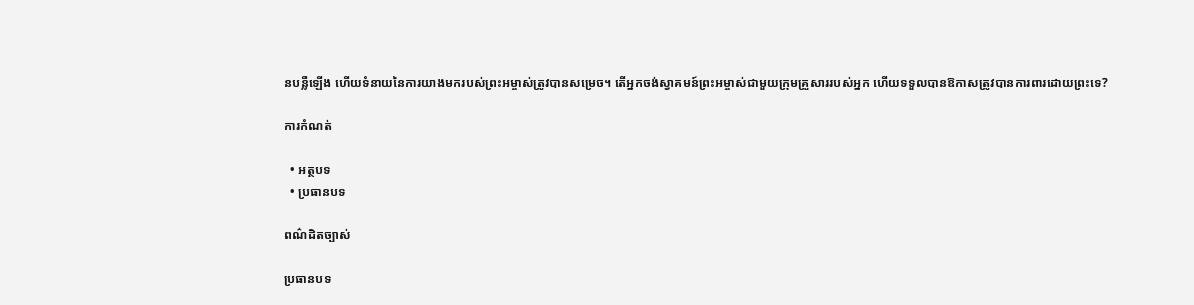នបន្លឺឡើង ហើយទំនាយនៃការយាងមករបស់ព្រះអម្ចាស់ត្រូវបានសម្រេច។ តើអ្នកចង់ស្វាគមន៍ព្រះអម្ចាស់ជាមួយក្រុមគ្រួសាររបស់អ្នក ហើយទទួលបានឱកាសត្រូវបានការពារដោយព្រះទេ?

ការកំណត់

  • អត្ថបទ
  • ប្រធានបទ

ពណ៌ដិតច្បាស់

ប្រធានបទ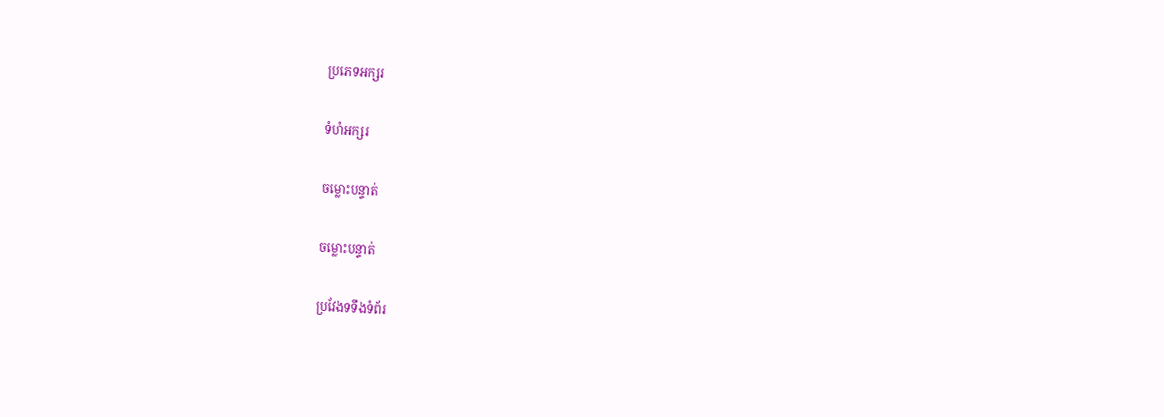ប្រភេទអក្សរ

ទំហំអក្សរ

ចម្លោះបន្ទាត់

ចម្លោះបន្ទាត់

ប្រវែងទទឹងទំព័រ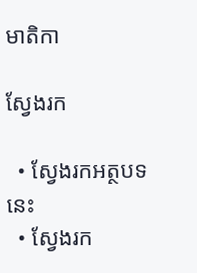មាតិកា

ស្វែងរក

  • ស្វែងរកអត្ថបទនេះ
  • ស្វែងរក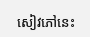សៀវភៅនេះ